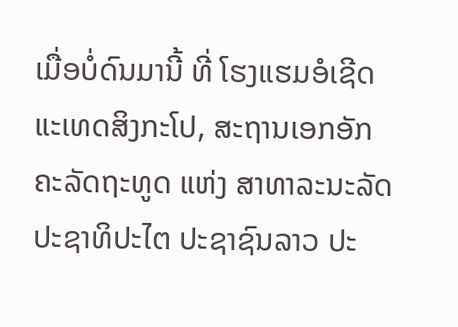ເມື່ອບໍ່ດົນມານີ້ ທີ່ ໂຮງແຮມອໍເຊີດ ແະເທດສິງກະໂປ, ສະຖານເອກອັກຄະລັດຖະທູດ ແຫ່ງ ສາທາລະນະລັດ ປະຊາທິປະໄຕ ປະຊາຊົນລາວ ປະ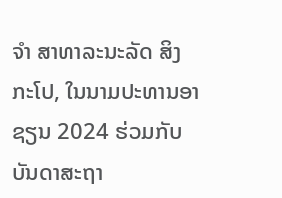ຈໍາ ສາທາລະນະລັດ ສິງກະໂປ, ໃນນາມປະທານອາຊຽນ 2024 ຮ່ວມກັບບັນດາສະຖາ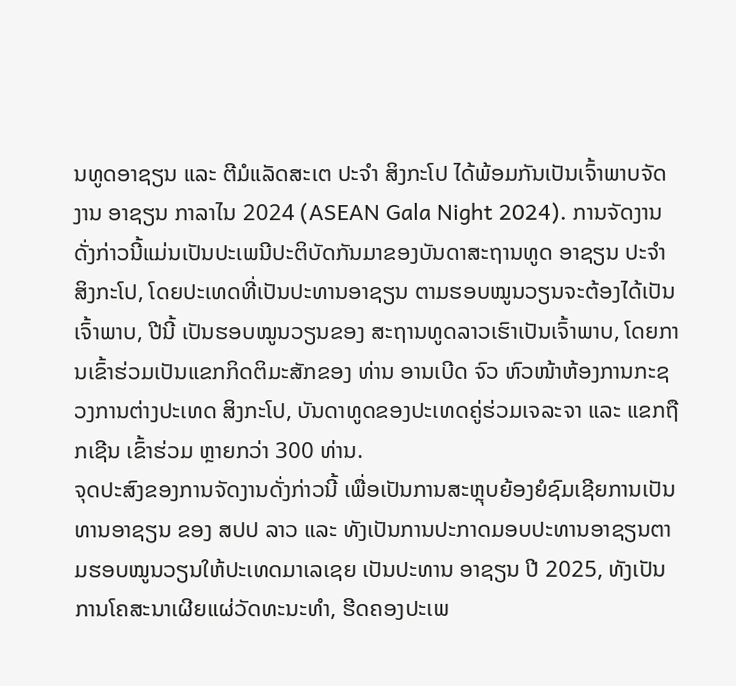ນທູດອາຊຽນ ແລະ ຕີມໍແລັດສະເຕ ປະຈໍາ ສິງກະໂປ ໄດ້ພ້ອມກັນເປັນເຈົ້າພາບຈັດງານ ອາຊຽນ ກາລາໄນ 2024 (ASEAN Gala Night 2024). ການຈັດງານດັ່ງກ່າວນີ້ແມ່ນເປັນປະເພນີປະຕິບັດກັນມາຂອງບັນດາສະຖານທູດ ອາຊຽນ ປະຈໍາ ສິງກະໂປ, ໂດຍປະເທດທີ່ເປັນປະທານອາຊຽນ ຕາມຮອບໝູນວຽນຈະຕ້ອງໄດ້ເປັນເຈົ້າພາບ, ປີນີ້ ເປັນຮອບໝູນວຽນຂອງ ສະຖານທູດລາວເຮົາເປັນເຈົ້າພາບ, ໂດຍການເຂົ້າຮ່ວມເປັນແຂກກິດຕິມະສັກຂອງ ທ່ານ ອານເບີດ ຈົວ ຫົວໜ້າຫ້ອງການກະຊວງການຕ່າງປະເທດ ສິງກະໂປ, ບັນດາທູດຂອງປະເທດຄູ່ຮ່ວມເຈລະຈາ ແລະ ແຂກຖືກເຊີນ ເຂົ້າຮ່ວມ ຫຼາຍກວ່າ 300 ທ່ານ.
ຈຸດປະສົງຂອງການຈັດງານດັ່ງກ່າວນີ້ ເພື່ອເປັນການສະຫຼຸບຍ້ອງຍໍຊົມເຊີຍການເປັນທານອາຊຽນ ຂອງ ສປປ ລາວ ແລະ ທັງເປັນການປະກາດມອບປະທານອາຊຽນຕາມຮອບໝູນວຽນໃຫ້ປະເທດມາເລເຊຍ ເປັນປະທານ ອາຊຽນ ປີ 2025, ທັງເປັນການໂຄສະນາເຜີຍແຜ່ວັດທະນະທໍາ, ຮີດຄອງປະເພ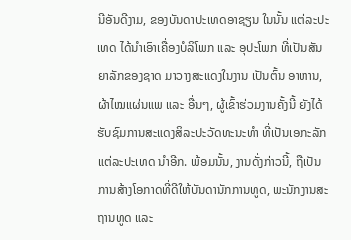ນີອັນດີງາມ, ຂອງບັນດາປະເທດອາຊຽນ ໃນນັ້ນ ແຕ່ລະປະເທດ ໄດ້ນຳເອົາເຄື່ອງບໍລິໂພກ ແລະ ອຸປະໂພກ ທີ່ເປັນສັນຍາລັກຂອງຊາດ ມາວາງສະແດງໃນງານ ເປັນຕົ້ນ ອາຫານ, ຜ້າໄໝແຜ່ນແພ ແລະ ອື່ນໆ, ຜູ້ເຂົ້າຮ່ວມງານຄັ້ງນີ້ ຍັງໄດ້ຮັບຊົມການສະແດງສິລະປະວັດທະນະທໍາ ທີ່ເປັນເອກະລັກແຕ່ລະປະເທດ ນຳອີກ. ພ້ອມນັ້ນ, ງານດັ່ງກ່າວນີ້, ຖືເປັນການສ້າງໂອກາດທີ່ດີໃຫ້ບັນດານັກການທູດ, ພະນັກງານສະຖານທູດ ແລະ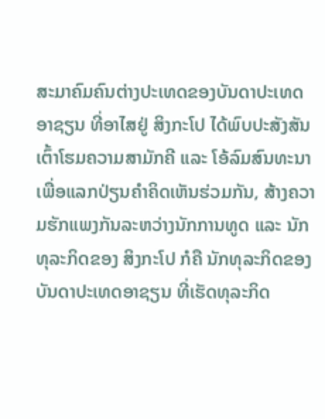ສະມາຄົມຄົນຕ່າງປະເທດຂອງບັນດາປະເທດອາຊຽນ ທີ່ອາໄສຢູ່ ສິງກະໂປ ໄດ້ພົບປະສັງສັນ ເຕົ້າໂຮມຄວາມສາມັກຄີ ແລະ ໂອ້ລົມສົນທະນາ ເພື່ອແລກປ່ຽນຄໍາຄິດເຫັນຮ່ວມກັນ, ສ້າງຄວາມຮັກແພງກັນລະຫວ່າງນັກການທູດ ແລະ ນັກທຸລະກິດຂອງ ສິງກະໂປ ກໍຄື ນັກທຸລະກິດຂອງບັນດາປະເທດອາຊຽນ ທີ່ເຮັດທຸລະກິດ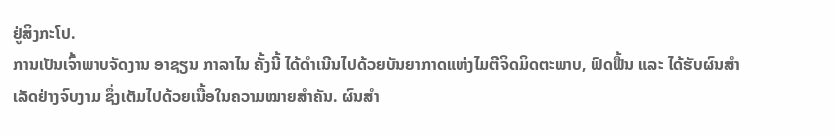ຢູ່ສິງກະໂປ.
ການເປັນເຈົ້າພາບຈັດງານ ອາຊຽນ ກາລາໄນ ຄັ້ງນີ້ ໄດ້ດຳເນີນໄປດ້ວຍບັນຍາກາດແຫ່ງໄມຕີຈິດມິດຕະພາບ, ຟົດຟື້ນ ແລະ ໄດ້ຮັບຜົນສໍາເລັດຢ່າງຈົບງາມ ຊຶ່ງເຕັມໄປດ້ວຍເນື້ອໃນຄວາມໝາຍສຳຄັນ. ຜົນສໍາ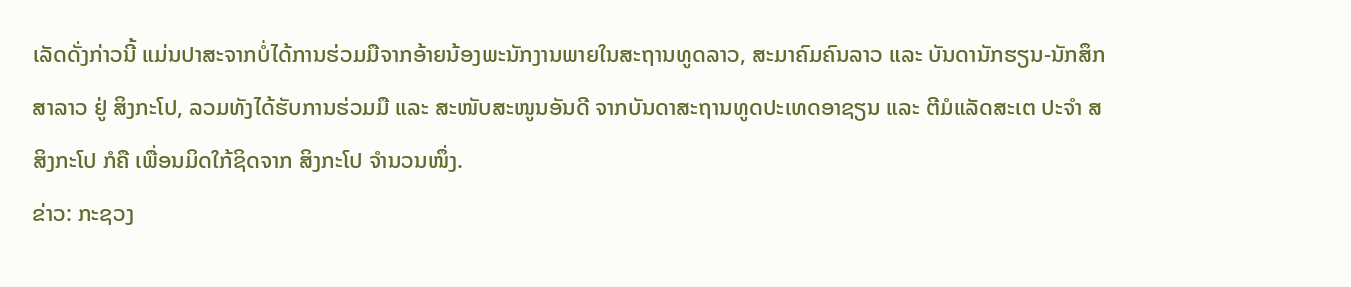ເລັດດັ່ງກ່າວນີ້ ແມ່ນປາສະຈາກບໍ່ໄດ້ການຮ່ວມມືຈາກອ້າຍນ້ອງພະນັກງານພາຍໃນສະຖານທູດລາວ, ສະມາຄົມຄົນລາວ ແລະ ບັນດານັກຮຽນ-ນັກສຶກສາລາວ ຢູ່ ສິງກະໂປ, ລວມທັງໄດ້ຮັບການຮ່ວມມື ແລະ ສະໜັບສະໜູນອັນດີ ຈາກບັນດາສະຖານທູດປະເທດອາຊຽນ ແລະ ຕີມໍແລັດສະເຕ ປະຈຳ ສ ສິງກະໂປ ກໍຄື ເພື່ອນມິດໃກ້ຊິດຈາກ ສິງກະໂປ ຈໍານວນໜຶ່ງ.
ຂ່າວ: ກະຊວງ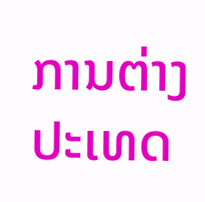ການຕ່າງປະເທດ